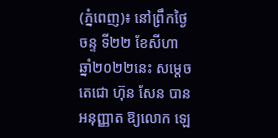(ភ្នំពេញ)៖ នៅព្រឹកថ្ងៃចន្ទ ទី២២ ខែសីហា ឆ្នាំ២០២២នេះ សម្តេចតេជោ ហ៊ុន សែន បានអនុញ្ញាត ឱ្យលោក ឡេ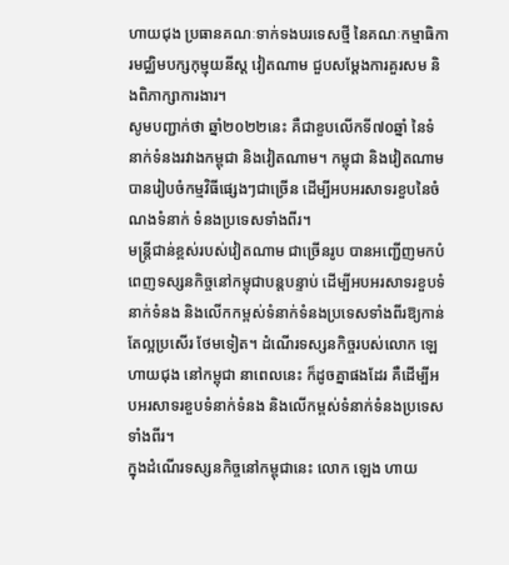ហាយជុង ប្រធានគណៈទាក់ទងបរទេសថ្មី នៃគណៈកម្មាធិការមជ្ឈិមបក្សកុម្មុយនីស្ត វៀតណាម ជួបសម្តែងការគួរសម និងពិភាក្សាការងារ។
សូមបញ្ជាក់ថា ឆ្នាំ២០២២នេះ គឺជាខួបលើកទី៧០ឆ្នាំ នៃទំនាក់ទំនងរវាងកម្ពុជា និងវៀតណាម។ កម្ពុជា និងវៀតណាម បានរៀបចំកម្មវិធីផ្សេងៗជាច្រើន ដើម្បីអបអរសាទរខួបនៃចំណងទំនាក់ ទំនងប្រទេសទាំងពីរ។
មន្ត្រីជាន់ខ្ពស់របស់វៀតណាម ជាច្រើនរូប បានអញ្ជើញមកបំពេញទស្សនកិច្ចនៅកម្ពុជាបន្តបន្ទាប់ ដើម្បីអបអរសាទរខួបទំនាក់ទំនង និងលើកកម្ពស់ទំនាក់ទំនងប្រទេសទាំងពីរឱ្យកាន់តែល្អប្រសើរ ថែមទៀត។ ដំណើរទស្សនកិច្ចរបស់លោក ឡេ ហាយជុង នៅកម្ពុជា នាពេលនេះ ក៏ដូចគ្នាផងដែរ គឺដើម្បីអបអរសាទរខួបទំនាក់ទំនង និងលើកម្ពស់ទំនាក់ទំនងប្រទេសទាំងពីរ។
ក្នុងដំណើរទស្សនកិច្ចនៅកម្ពុជានេះ លោក ឡេង ហាយ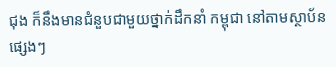ជុង ក៏នឹងមានជំនួបជាមួយថ្នាក់ដឹកនាំ កម្ពុជា នៅតាមស្ថាប័នផ្សេងៗ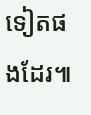ទៀតផងដែរ៕